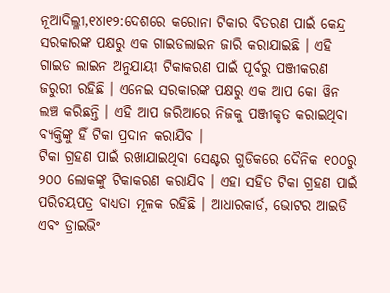ନୂଆଦିଲ୍ଳୀ,୧୪ା୧୨:ଦେଶରେ କରୋନା ଟିକାର ବିତରଣ ପାଇଁ କେନ୍ଦ୍ର ସରକାରଙ୍କ ପକ୍ଷରୁ ଏକ ଗାଇଡଲାଇନ ଜାରି କରାଯାଇଛି । ଏହି ଗାଇଡ ଲାଇନ ଅନୁଯାୟୀ ଟିକାକରଣ ପାଇଁ ପୂର୍ବରୁ ପଞ୍ଜୀକରଣ ଜରୁରୀ ରହିଛି । ଏନେଇ ସରକାରଙ୍କ ପକ୍ଷରୁ ଏକ ଆପ କୋ ୱିନ ଲଞ୍ଚ କରିଛନ୍ତି । ଏହି ଆପ ଜରିଆରେ ନିଜକୁ ପଞ୍ଜୀକୃତ କରାଇଥିବା ବ୍ୟକ୍ତିଙ୍କୁ ହିଁ ଟିକା ପ୍ରଦାନ କରାଯିବ ।
ଟିକା ଗ୍ରହଣ ପାଇଁ ରଖାଯାଇଥିବା ସେଣ୍ଟର ଗୁଡିକରେ ଦୈନିକ ୧୦୦ରୁ ୨୦୦ ଲୋକଙ୍କୁ ଟିକାକରଣ କରାଯିବ । ଏହା ସହିତ ଟିକା ଗ୍ରହଣ ପାଇଁ ପରିଚୟପତ୍ର ବାଧ୍ୟତା ମୂଳକ ରହିଛି । ଆଧାରକାର୍ଡ, ଭୋଟର ଆଇଡି ଏବଂ ଡ୍ରାଇଭିଂ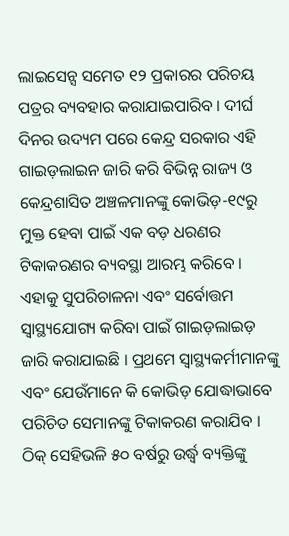ଲାଇସେନ୍ସ ସମେତ ୧୨ ପ୍ରକାରର ପରିଚୟ ପତ୍ରର ବ୍ୟବହାର କରାଯାଇପାରିବ । ଦୀର୍ଘ ଦିନର ଉଦ୍ୟମ ପରେ କେନ୍ଦ୍ର ସରକାର ଏହି ଗାଇଡ଼ଲାଇନ ଜାରି କରି ବିଭିନ୍ନ ରାଜ୍ୟ ଓ କେନ୍ଦ୍ରଶାସିତ ଅଞ୍ଚଳମାନଙ୍କୁ କୋଭିଡ଼-୧୯ରୁ ମୁକ୍ତ ହେବା ପାଇଁ ଏକ ବଡ଼ ଧରଣର ଟିକାକରଣର ବ୍ୟବସ୍ଥା ଆରମ୍ଭ କରିବେ । ଏହାକୁ ସୁପରିଚାଳନା ଏବଂ ସର୍ବୋତ୍ତମ ସ୍ୱାସ୍ଥ୍ୟଯୋଗ୍ୟ କରିବା ପାଇଁ ଗାଇଡ଼ଲାଇଡ଼ ଜାରି କରାଯାଇଛି । ପ୍ରଥମେ ସ୍ୱାସ୍ଥ୍ୟକର୍ମୀମାନଙ୍କୁ ଏବଂ ଯେଉଁମାନେ କି କୋଭିଡ଼ ଯୋଦ୍ଧାଭାବେ ପରିଚିତ ସେମାନଙ୍କୁ ଟିକାକରଣ କରାଯିବ । ଠିକ୍ ସେହିଭଳି ୫୦ ବର୍ଷରୁ ଉର୍ଦ୍ଧ୍ୱ ବ୍ୟକ୍ତିଙ୍କୁ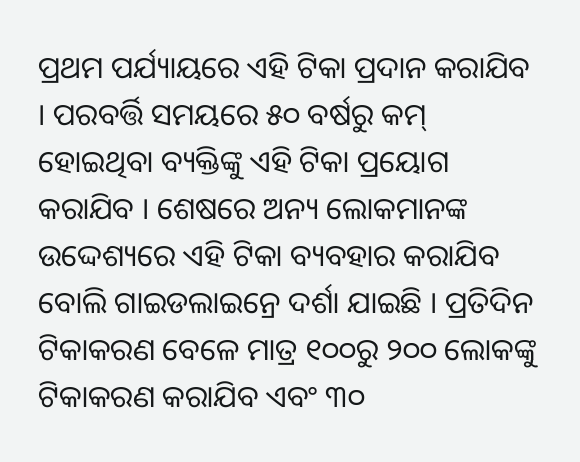ପ୍ରଥମ ପର୍ଯ୍ୟାୟରେ ଏହି ଟିକା ପ୍ରଦାନ କରାଯିବ । ପରବର୍ତ୍ତି ସମୟରେ ୫୦ ବର୍ଷରୁ କମ୍ ହୋଇଥିବା ବ୍ୟକ୍ତିଙ୍କୁ ଏହି ଟିକା ପ୍ରୟୋଗ କରାଯିବ । ଶେଷରେ ଅନ୍ୟ ଲୋକମାନଙ୍କ ଉଦ୍ଦେଶ୍ୟରେ ଏହି ଟିକା ବ୍ୟବହାର କରାଯିବ ବୋଲି ଗାଇଡଲାଇନ୍ରେ ଦର୍ଶା ଯାଇଛି । ପ୍ରତିଦିନ ଟିକାକରଣ ବେଳେ ମାତ୍ର ୧୦୦ରୁ ୨୦୦ ଲୋକଙ୍କୁ ଟିକାକରଣ କରାଯିବ ଏବଂ ୩୦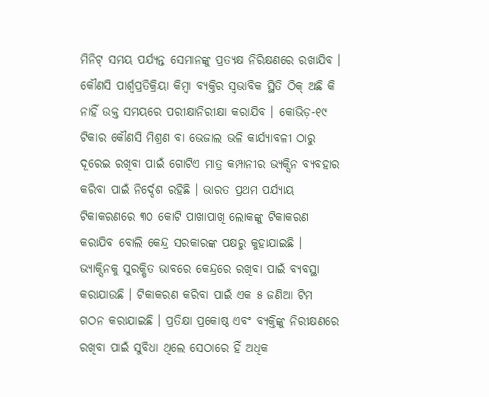ମିନିଟ୍ ସମୟ ପର୍ଯ୍ୟନ୍ତ ସେମାନଙ୍କୁ ପ୍ରତ୍ୟକ୍ଷ ନିରିକ୍ଷଣରେ ରଖାଯିବ । କୌଣସି ପାର୍ଶ୍ୱପ୍ରତିକ୍ରିୟା କିମ୍ବା ବ୍ୟକ୍ତିର ସ୍ୱଭାବିକ ସ୍ଥିତି ଠିକ୍ ଅଛି କି ନାହିଁ ଉକ୍ତ ସମୟରେ ପରୀକ୍ଷାନିରୀକ୍ଷା କରାଯିବ । କୋଭିଡ଼-୧୯ ଟିକାର କୌଣସି ମିଶ୍ରଣ ବା ଭେଜାଲ ଭଳି କାର୍ଯ୍ୟାବଳୀ ଠାରୁ ଦୂରେଇ ରଖିବା ପାଇଁ ଗୋଟିଏ ମାତ୍ର କମ୍ପାନୀର ଭ୍ୟକ୍ସିନ ବ୍ୟବହାର କରିବା ପାଇଁ ନିର୍ଦ୍ଦେଶ ରହିଛି । ଭାରତ ପ୍ରଥମ ପର୍ଯ୍ୟାୟ ଟିକାକରଣରେ ୩୦ କୋଟି ପାଖାପାଖି ଲୋକଙ୍କୁ ଟିକାକରଣ କରାଯିବ ବୋଲି କେନ୍ଦ୍ର ସରକାରଙ୍କ ପକ୍ଷରୁ କୁହାଯାଇଛି । ଭ୍ୟାକ୍ସିନକୁ ସୁରକ୍ଷିତ ଭାବରେ କେନ୍ଦ୍ରରେ ରଖିବା ପାଇଁ ବ୍ୟବସ୍ଥା କରାଯାଉଛି । ଟିକାକରଣ କରିବା ପାଇଁ ଏକ ୫ ଜଣିଆ ଟିମ ଗଠନ କରାଯାଇଛି । ପ୍ରତିକ୍ଷା ପ୍ରକୋଷ୍ଠ ଏବଂ ବ୍ୟକ୍ତିଙ୍କୁ ନିରୀକ୍ଷଣରେ ରଖିବା ପାଇଁ ସୁବିଧା ଥିଲେ ସେଠାରେ ହିଁ ଅଧିକ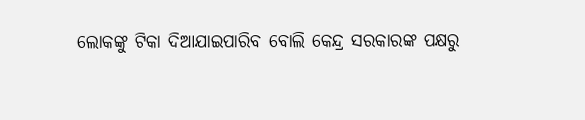ଲୋକଙ୍କୁ ଟିକା ଦିଆଯାଇପାରିବ ବୋଲି କେନ୍ଦ୍ର ସରକାରଙ୍କ ପକ୍ଷରୁ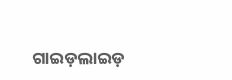ଗାଇଡ଼ଲାଇଡ଼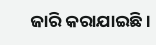ଜାରି କରାଯାଇଛି ।